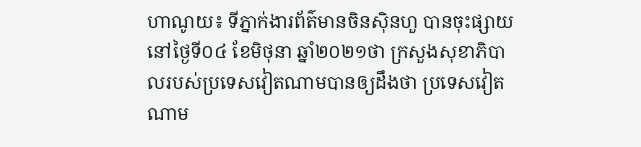ហាណូយ៖ ទីភ្នាក់ងារព័ត៌មានចិនស៊ិនហួ បានចុះផ្សាយនៅថ្ងៃទី០៤ ខែមិថុនា ឆ្នាំ២០២១ថា ក្រសួងសុខាភិបាលរបស់ប្រទេសវៀតណាមបានឲ្យដឹងថា ប្រទេសវៀតណាម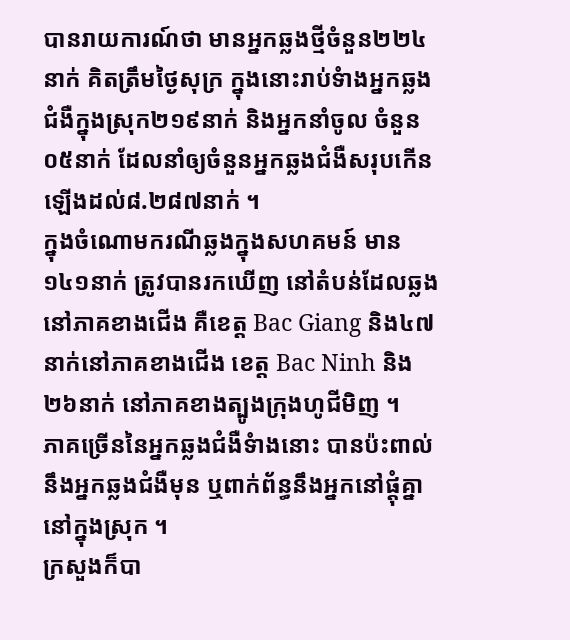បានរាយការណ៍ថា មានអ្នកឆ្លងថ្មីចំនួន២២៤នាក់ គិតត្រឹមថ្ងៃសុក្រ ក្នុងនោះរាប់ទំាងអ្នកឆ្លងជំងឺក្នុងស្រុក២១៩នាក់ និងអ្នកនាំចូល ចំនួន០៥នាក់ ដែលនាំឲ្យចំនួនអ្នកឆ្លងជំងឺសរុបកើនឡើងដល់៨.២៨៧នាក់ ។
ក្នុងចំណោមករណីឆ្លងក្នុងសហគមន៍ មាន១៤១នាក់ ត្រូវបានរកឃើញ នៅតំបន់ដែលឆ្លងនៅភាគខាងជើង គឺខេត្ត Bac Giang និង៤៧នាក់នៅភាគខាងជើង ខេត្ត Bac Ninh និង២៦នាក់ នៅភាគខាងត្បូងក្រុងហូជីមិញ ។
ភាគច្រើននៃអ្នកឆ្លងជំងឺទំាងនោះ បានប៉ះពាល់នឹងអ្នកឆ្លងជំងឺមុន ឬពាក់ព័ន្ធនឹងអ្នកនៅផ្តុំគ្នា នៅក្នុងស្រុក ។
ក្រសួងក៏បា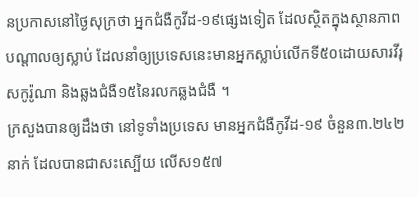នប្រកាសនៅថ្ងៃសុក្រថា អ្នកជំងឺកូវីដ-១៩ផ្សេងទៀត ដែលស្ថិតក្នុងស្ថានភាពបណ្តាលឲ្យស្លាប់ ដែលនាំឲ្យប្រទេសនេះមានអ្នកស្លាប់លើកទី៥០ដោយសារវីរុសកូរ៉ូណា និងឆ្លងជំងឺ១៥នៃរលកឆ្លងជំងឺ ។
ក្រសួងបានឲ្យដឹងថា នៅទូទាំងប្រទេស មានអ្នកជំងឺកូវីដ-១៩ ចំនួន៣.២៤២នាក់ ដែលបានជាសះស្បើយ លើស១៥៧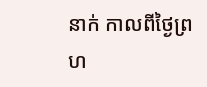នាក់ កាលពីថ្ងៃព្រហ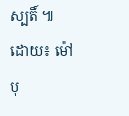ស្បតិ៍ ៕
ដោយ៖ ម៉ៅ បុ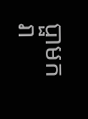ប្ផាមករា